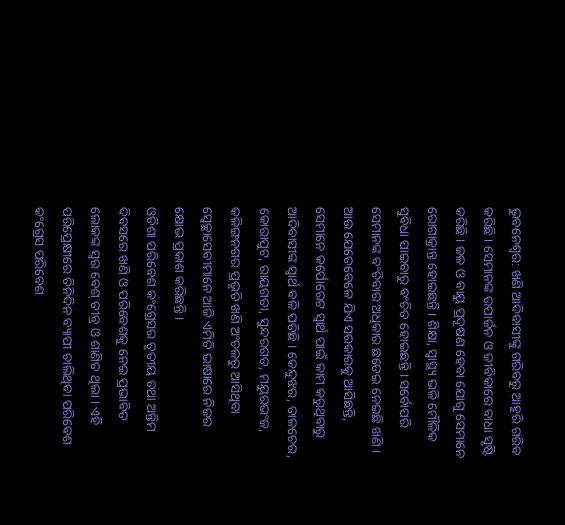ଭୁବନେଶ୍ୱର: ଖଣି ଆଦିବାସୀଙ୍କୁ ଗରିବରୁ ଆହୁରି ଗରିବ କରିଛି । ସେମାନଙ୍କ ଉପାର୍ଜନ ଓ ଜୀବିକାରେ ବାଧା ସୃଷ୍ଟି କରିଛି । ଜଳ ଓ ବାୟୁ ପ୍ରଦୂଷଣ ହେବା ଯୋଗୁ ସେମାନେ ରୋଗାକ୍ରାନ୍ତ ହୋଇଛନ୍ତି । ଶିକ୍ଷା, ସ୍ୱାସ୍ଥ୍ୟ ଭଳି ମୌଳିକ ସୁବିଧା ପାଇବାରୁ ବଂଚିତ ହୋଇଛନ୍ତି । ସର୍ବୋପରି ସେମାନଙ୍କ ବଂଚିବାର ଅଧିକାର ଛଡେଇ ନେଇଛି ଖଣି । ଆଉ ଯେତେବେଳେ ଯିଏ ସରକାରକୁ ଆସିଛନ୍ତି, ସେମାନେ କର୍ପୋରେଟ ସ୍ୱାର୍ଥ ପାଇଁ କାମ କରୁଥିବାରୁ ଆଦିବାସୀଙ୍କ ସ୍ୱାର୍ଥ ବଳି ପଡିଛି । କେନ୍ଦୁଝର, ତାଳଚେର, କୋରାପୁଟ, ରାୟଗଡା, ସୁନ୍ଦରଗଡ, ମୟୁରଭଂଜ, କଳିଙ୍ଗନଗର ପ୍ରଭୃତି ଖଣି ଅଂଚଳରୁ ଆସିଥିବା ସ୍ୱେଚ୍ଛାସେବୀମାନେ ଆଜି ଏମିତି ଭାଷାରେ ନିଜର କ୍ଷୋଭ ପ୍ରକାଶ କରିଛନ୍ତି ।
ଓଡିଶା ପରିବେଶ କଂଗ୍ରେସର ତୃତୀୟ ତଥା ଅନ୍ତିମ ଦିବସରେ ଖଣି ଓ ପରିବେଶକୁ ନେଇ ପ୍ରଭାବିତ ଲୋକଙ୍କ ସ୍ୱର ବେଶ୍ ତୀବ୍ର ଓ ଶାଣିତ ଥିଲା । ଏହି ପରିପ୍ରେକ୍ଷୀରେ ତିନିଦିନ ବ୍ୟାପୀ ଚାଲିଥିବା ପରିବେଶ କଂଗ୍ରେସ ପରିବେଶ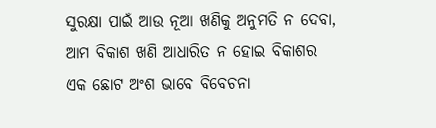ସୁରକ୍ଷା ପାଇଁ ଆଉ ନୂଆ ଖଣିକୁ ଅନୁମତି ନ ଦେବା, ଆମ ବିକାଶ ଖଣି ଆଧାରିତ ନ ହୋଇ ବିକାଶର ଏକ ଛୋଟ ଅଂଶ ଭାବେ ବିବେଚନା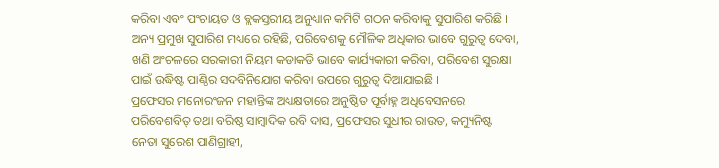କରିବା ଏବଂ ପଂଚାୟତ ଓ ବ୍ଲକସ୍ତରୀୟ ଅନୁଧ୍ୟାନ କମିଟି ଗଠନ କରିବାକୁ ସୁପାରିଶ କରିଛି ।
ଅନ୍ୟ ପ୍ରମୁଖ ସୁପାରିଶ ମଧ୍ୟରେ ରହିଛି, ପରିବେଶକୁ ମୌଳିକ ଅଧିକାର ଭାବେ ଗୁରୁତ୍ୱ ଦେବା, ଖଣି ଅଂଚଳରେ ସରକାରୀ ନିୟମ କଡାକଡି ଭାବେ କାର୍ଯ୍ୟକାରୀ କରିବା, ପରିବେଶ ସୁରକ୍ଷା ପାଇଁ ଉଦ୍ଧିଷ୍ଟ ପାଣ୍ଠିର ସଦବିନିଯୋଗ କରିବା ଉପରେ ଗୁରୁତ୍ୱ ଦିଆଯାଇଛି ।
ପ୍ରଫେସର ମନୋରଂଜନ ମହାନ୍ତିଙ୍କ ଅଧ୍ୟକ୍ଷତାରେ ଅନୁଷ୍ଠିତ ପୂର୍ବାହ୍ନ ଅଧିବେସନରେ ପରିବେଶବିତ୍ ତଥା ବରିଷ୍ଠ ସାମ୍ବାଦିକ ରବି ଦାସ, ପ୍ରଫେସର ସୁଧୀର ରାଉତ, କମ୍ୟୁନିଷ୍ଟ ନେତା ସୁରେଶ ପାଣିଗ୍ରାହୀ,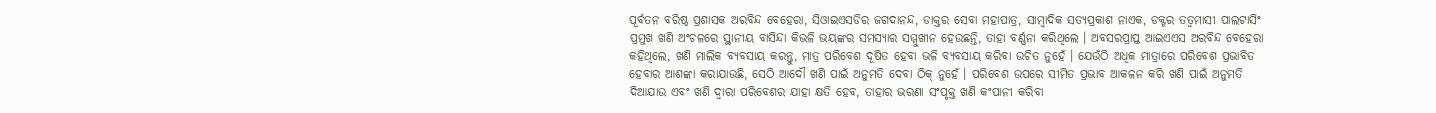ପୂର୍ବତନ ବରିଷ୍ଠ ପ୍ରଶାସକ ଅରବିନ୍ଦ ବେହେରା, ସିଓାଇଏସଡିର ଜଗଦାନନ୍ଦ, ଡାକ୍ତର ସେବା ମହାପାତ୍ର, ସାମ୍ବାଦିକ ସତ୍ୟପ୍ରକାଶ ନାଏକ, ଡକ୍ଟର ତତ୍ୱମାସୀ ପାଲଟାସିଂ ପ୍ରମୁଖ ଖଣି ଅଂଚଳରେ ସ୍ଥାନୀୟ ବାସିନ୍ଦା କିଭଳି ଭୟଙ୍କର ସମସ୍ୟାର ସମ୍ମୁଖୀନ ହେଉଛନ୍ତି, ତାହା ବର୍ଣ୍ଣନା କରିଥିଲେ । ଅବସରପ୍ରାପ୍ତ ଆଇଏଏସ ଅରବିନ୍ଦ ବେହେରା କହିଥିଲେ, ଖଣି ମାଲିକ ବ୍ୟବସାୟ କରନ୍ତୁ, ମାତ୍ର ପରିବେଶ ଦୂଷିତ ହେବା ଭଳି ବ୍ୟବସାୟ କରିବା ଉଚିତ ନୁହେଁ । ଯେଉଁଠି ଅଧିକ ମାତ୍ରାରେ ପରିବେଶ ପ୍ରଭାବିତ ହେବାର ଆଶଙ୍କା କରାଯାଉଛି, ସେଠି ଆଦୌ ଖଣି ପାଇଁ ଅନୁମତି ଦେବା ଠିକ୍ ନୁହେଁ । ପରିବେଶ ଉପରେ ସୀମିତ ପ୍ରଭାବ ଆକଳନ କରି ଖଣି ପାଇଁ ଅନୁମତି ଦିଆଯାଉ ଏବଂ ଖଣି ଦ୍ୱାରା ପରିବେଶର ଯାହା କ୍ଷତି ହେବ, ତାହାର ଭରଣା ସଂପୃକ୍ତ ଖଣି କଂପାନୀ କରିବା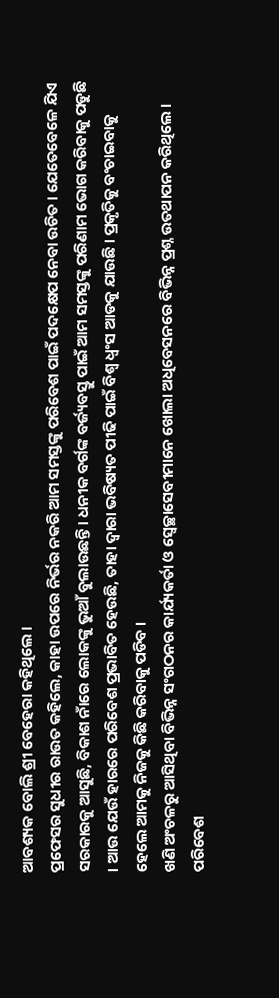ଆବଶ୍ୟକ ବୋଲି ଶ୍ରୀ ବେହେରା କହିଥିଲେ ।
ପ୍ରଫେସର ସୁଧୀର ରାଉତ କହିଲେ, କାହା ଉପରେ ନିର୍ଭର ନକରି ଆମ ସମସ୍ତଙ୍କୁ ପରିବେଶ ପାଇଁ ପଦକ୍ଷେପ ନେବା ଉଚିତ । ଯେତେବେଳେ ଯିଏ ସରକାରକୁ ଆସୁଛି, ବିକାଶ ନାଁରେ ଲୋକଙ୍କୁ ଭୁଆଁ ବୁଲାଉଛନ୍ତି । ଧନୀକ ବର୍ଗଙ୍କ ବର୍ଜ୍ୟବସ୍ତୁ ପାଇଁ ଆମ ସମସ୍ତଙ୍କୁ ପରିଣାମ ଭୋଗ କରିବାକୁ ପଡୁଛି । ଆଉ ଯେଉଁ ହାରରେ ପରିବେଶ ପ୍ରଭାବିତ ହେଉଛି, ତାହା ଦ୍ୱାରା ଭବିଷ୍ୟତ ପୀଢି ପାଇଁ ବିଶ୍ୱ ଧ୍ୱଂସ ଆଡକୁ ଯାଉଛି । ପ୍ରକୃତିକୁ ବଂଚାଇବାକୁ ହେଲେ ଆମକୁ ନିଜକୁ କିଛି କରିବାକୁ ପଡିବ ।
ଖଣି ଅଂଚଳରୁ ଆସିଥିବା ବିଭିନ୍ନ ସଂଗଠନର କାର୍ଯ୍ୟକର୍ତା ଓ ସ୍ୱେଚ୍ଛାସେବୀମାନେ ଖୋଲା ଅଧିବେସନରେ ବିଭିନ୍ନ ପ୍ରଶ୍ନ ଉତଥାପନ କରିଥିଲେ । ପରିବେଶ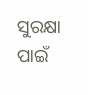ସୁରକ୍ଷା ପାଇଁ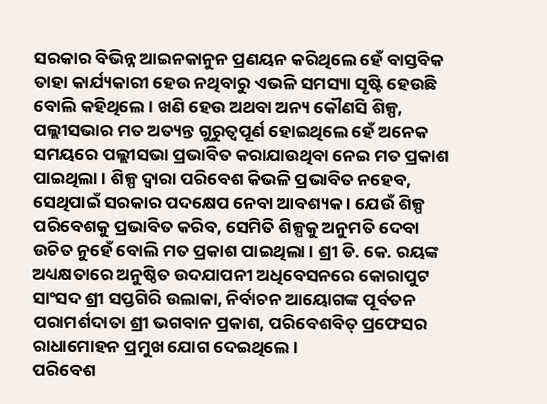ସରକାର ବିଭିନ୍ନ ଆଇନକାନୁନ ପ୍ରଣୟନ କରିଥିଲେ ହେଁ ବାସ୍ତବିକ ତାହା କାର୍ଯ୍ୟକାରୀ ହେଉ ନଥିବାରୁ ଏଭଳି ସମସ୍ୟା ସୃଷ୍ଟି ହେଉଛି ବୋଲି କହିଥିଲେ । ଖଣି ହେଉ ଅଥବା ଅନ୍ୟ କୌଣସି ଶିଳ୍ପ, ପଲ୍ଲୀସଭାର ମତ ଅତ୍ୟନ୍ତ ଗୁରୁତ୍ୱପୂର୍ଣ ହୋଇଥିଲେ ହେଁ ଅନେକ ସମୟରେ ପଲ୍ଲୀସଭା ପ୍ରଭାବିତ କରାଯାଉଥିବା ନେଇ ମତ ପ୍ରକାଶ ପାଇଥିଲା । ଶିଳ୍ପ ଦ୍ୱାରା ପରିବେଶ କିଭଳି ପ୍ରଭାବିତ ନହେବ, ସେଥିପାଇଁ ସରକାର ପଦକ୍ଷେପ ନେବା ଆବଶ୍ୟକ । ଯେଉଁ ଶିଳ୍ପ ପରିବେଶକୁ ପ୍ରଭାବିତ କରିବ, ସେମିତି ଶିଳ୍ପକୁ ଅନୁମତି ଦେବା ଉଚିତ ନୁହେଁ ବୋଲି ମତ ପ୍ରକାଶ ପାଇଥିଲା । ଶ୍ରୀ ଡି. କେ. ରୟଙ୍କ ଅଧ୍ୟକ୍ଷତାରେ ଅନୁଷ୍ଠିତ ଉଦଯାପନୀ ଅଧିବେସନରେ କୋରାପୁଟ ସାଂସଦ ଶ୍ରୀ ସପ୍ତଗିରି ଉଲାକା, ନିର୍ବାଚନ ଆୟୋଗଙ୍କ ପୂର୍ବତନ ପରାମର୍ଶଦାତା ଶ୍ରୀ ଭଗବାନ ପ୍ରକାଶ, ପରିବେଶବିତ୍ ପ୍ରଫେସର ରାଧାମୋହନ ପ୍ରମୁଖ ଯୋଗ ଦେଇଥିଲେ ।
ପରିବେଶ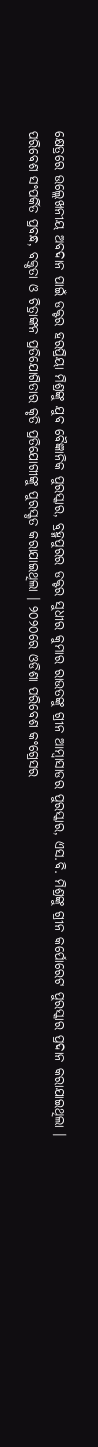କ୍ଷେତ୍ରରେ ଉଲ୍ଲେଖନୀୟ ଅବଦାନ ପାଇଁ ଡକ୍ଟର ହରପ୍ରିୟା ମିଶ୍ରଙ୍କୁ ଯୁବ ବୈଜ୍ଞାନିକ ପୁରସ୍କାର, ବ୍ରହ୍ମପୁରର ଡକ୍ଟର ସୁଧୀର କୁମାର ରାଉତଙ୍କୁ ଗ୍ରୀନ ଆମ୍ବାସାଡର ପୁରସ୍କାର, ଏସ.ବି. ମିଶ୍ରଙ୍କୁ ଗ୍ରୀନ କର୍ପୋରେଟ ପୁରସ୍କାର ପ୍ରଦାନ କରାଯାଇଥିଲା । ପରିବେଶ ସଂପର୍କିତ ପ୍ରବନ୍ଧ, ବକ୍ତୃତା ଓ ଚିତ୍ରାଙ୍କନ ପ୍ରତିଯୋଗିତାର କୃତି ପ୍ରତିଯୋଗୀଙ୍କୁ ପୁରସ୍କୃତ କରାଯାଇଥିଲା । ୨୦୨୦ରେ ଓଡିଶା ପରିବେଶ କଂଗ୍ରେସର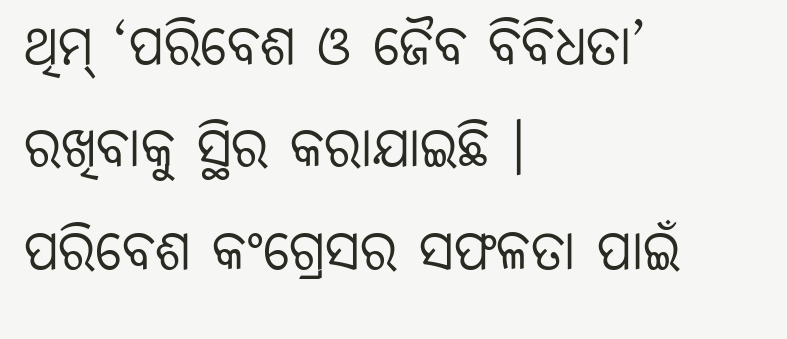ଥିମ୍ ‘ପରିବେଶ ଓ ଜୈବ ବିବିଧତା’ ରଖିବାକୁ ସ୍ଥିର କରାଯାଇଛି । ପରିବେଶ କଂଗ୍ରେସର ସଫଳତା ପାଇଁ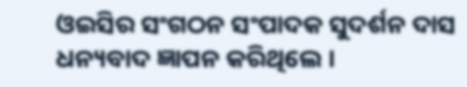ଓଇସିର ସଂଗଠନ ସଂପାଦକ ସୁଦର୍ଶନ ଦାସ ଧନ୍ୟବାଦ ଜ୍ଞାପନ କରିଥିଲେ ।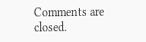Comments are closed.